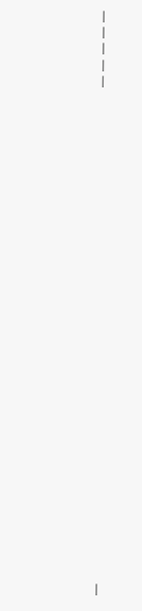|
|
|
|
|






























|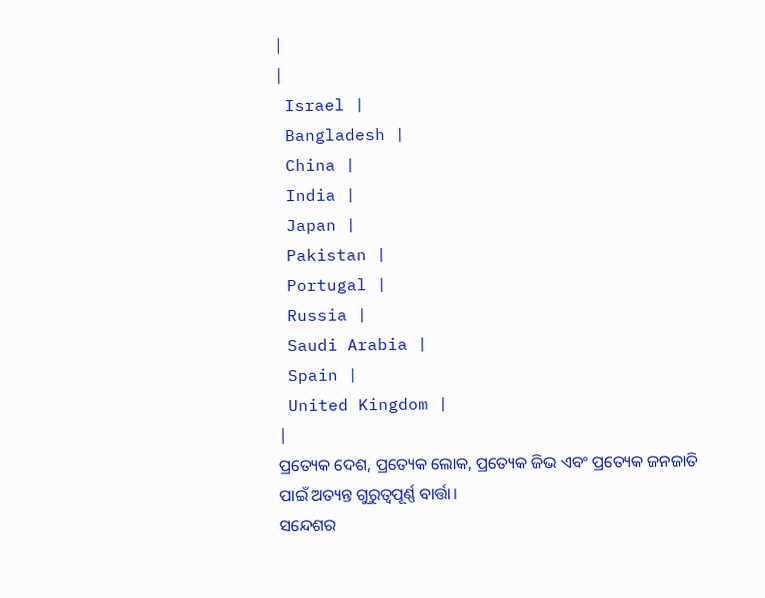|
|
 Israel |
 Bangladesh |
 China |
 India |
 Japan |
 Pakistan |
 Portugal |
 Russia |
 Saudi Arabia |
 Spain |
 United Kingdom |
|
ପ୍ରତ୍ୟେକ ଦେଶ, ପ୍ରତ୍ୟେକ ଲୋକ, ପ୍ରତ୍ୟେକ ଜିଭ ଏବଂ ପ୍ରତ୍ୟେକ ଜନଜାତି ପାଇଁ ଅତ୍ୟନ୍ତ ଗୁରୁତ୍ୱପୂର୍ଣ୍ଣ ବାର୍ତ୍ତା।
ସନ୍ଦେଶର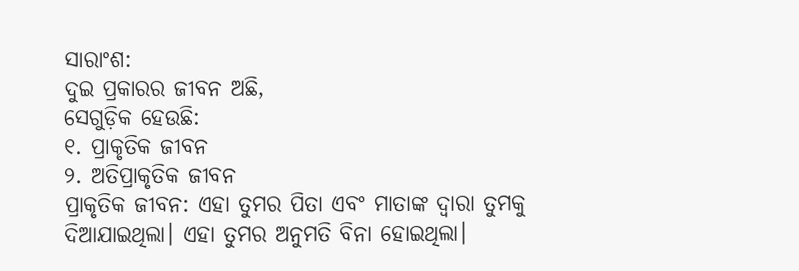ସାରାଂଶ:
ଦୁଇ ପ୍ରକାରର ଜୀବନ ଅଛି,
ସେଗୁଡ଼ିକ ହେଉଛି:
୧. ପ୍ରାକୃତିକ ଜୀବନ
୨. ଅତିପ୍ରାକୃତିକ ଜୀବନ
ପ୍ରାକୃତିକ ଜୀବନ: ଏହା ତୁମର ପିତା ଏବଂ ମାତାଙ୍କ ଦ୍ୱାରା ତୁମକୁ ଦିଆଯାଇଥିଲା। ଏହା ତୁମର ଅନୁମତି ବିନା ହୋଇଥିଲା।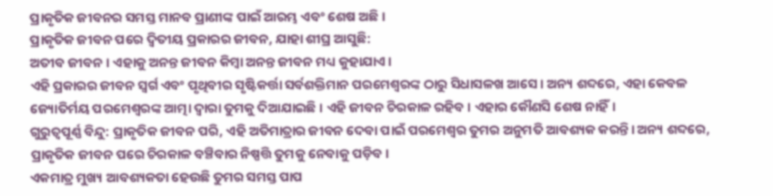ପ୍ରାକୃତିକ ଜୀବନର ସମସ୍ତ ମାନବ ପ୍ରାଣୀଙ୍କ ପାଇଁ ଆରମ୍ଭ ଏବଂ ଶେଷ ଅଛି।
ପ୍ରାକୃତିକ ଜୀବନ ପରେ ଦ୍ୱିତୀୟ ପ୍ରକାରର ଜୀବନ, ଯାହା ଶୀଘ୍ର ଆସୁଛି:
ଅତୀବ ଜୀବନ। ଏହାକୁ ଅନନ୍ତ ଜୀବନ କିମ୍ବା ଅନନ୍ତ ଜୀବନ ମଧ୍ୟ କୁହାଯାଏ।
ଏହି ପ୍ରକାରର ଜୀବନ ସ୍ୱର୍ଗ ଏବଂ ପୃଥିବୀର ସୃଷ୍ଟିକର୍ତ୍ତା ସର୍ବଶକ୍ତିମାନ ପରମେଶ୍ୱରଙ୍କ ଠାରୁ ସିଧାସଳଖ ଆସେ। ଅନ୍ୟ ଶବ୍ଦରେ, ଏହା କେବଳ ଜ୍ୟୋତିର୍ମୟ ପରମେଶ୍ୱରଙ୍କ ଆତ୍ମା ଦ୍ୱାରା ତୁମକୁ ଦିଆଯାଇଛି। ଏହି ଜୀବନ ଚିରକାଳ ରହିବ। ଏହାର କୌଣସି ଶେଷ ନାହିଁ।
ଗୁରୁତ୍ୱପୂର୍ଣ୍ଣ ବିନ୍ଦୁ: ପ୍ରାକୃତିକ ଜୀବନ ପରି, ଏହି ଅତିମାତ୍ରାର ଜୀବନ ଦେବା ପାଇଁ ପରମେଶ୍ୱର ତୁମର ଅନୁମତି ଆବଶ୍ୟକ କରନ୍ତି। ଅନ୍ୟ ଶବ୍ଦରେ, ପ୍ରାକୃତିକ ଜୀବନ ପରେ ଚିରକାଳ ବଞ୍ଚିବାର ନିଷ୍ପତ୍ତି ତୁମକୁ ନେବାକୁ ପଡ଼ିବ।
ଏକମାତ୍ର ମୁଖ୍ୟ ଆବଶ୍ୟକତା ହେଉଛି ତୁମର ସମସ୍ତ ପାପ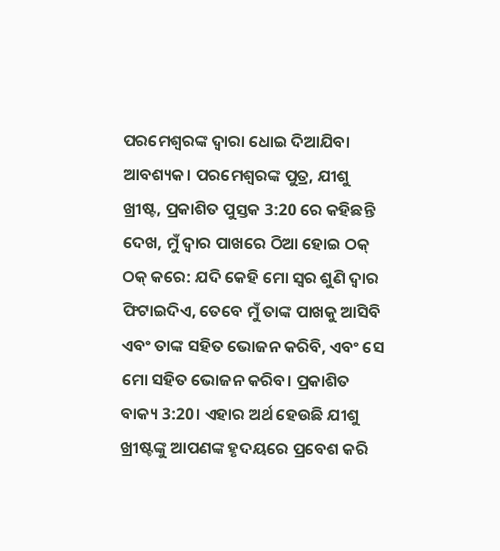ପରମେଶ୍ୱରଙ୍କ ଦ୍ୱାରା ଧୋଇ ଦିଆଯିବା ଆବଶ୍ୟକ। ପରମେଶ୍ୱରଙ୍କ ପୁତ୍ର, ଯୀଶୁ ଖ୍ରୀଷ୍ଟ, ପ୍ରକାଶିତ ପୁସ୍ତକ 3:20 ରେ କହିଛନ୍ତି ଦେଖ, ମୁଁ ଦ୍ୱାର ପାଖରେ ଠିଆ ହୋଇ ଠକ୍ ଠକ୍ କରେ: ଯଦି କେହି ମୋ ସ୍ୱର ଶୁଣି ଦ୍ୱାର ଫିଟାଇଦିଏ, ତେବେ ମୁଁ ତାଙ୍କ ପାଖକୁ ଆସିବି ଏବଂ ତାଙ୍କ ସହିତ ଭୋଜନ କରିବି, ଏବଂ ସେ ମୋ ସହିତ ଭୋଜନ କରିବ। ପ୍ରକାଶିତ ବାକ୍ୟ 3:20। ଏହାର ଅର୍ଥ ହେଉଛି ଯୀଶୁ ଖ୍ରୀଷ୍ଟଙ୍କୁ ଆପଣଙ୍କ ହୃଦୟରେ ପ୍ରବେଶ କରି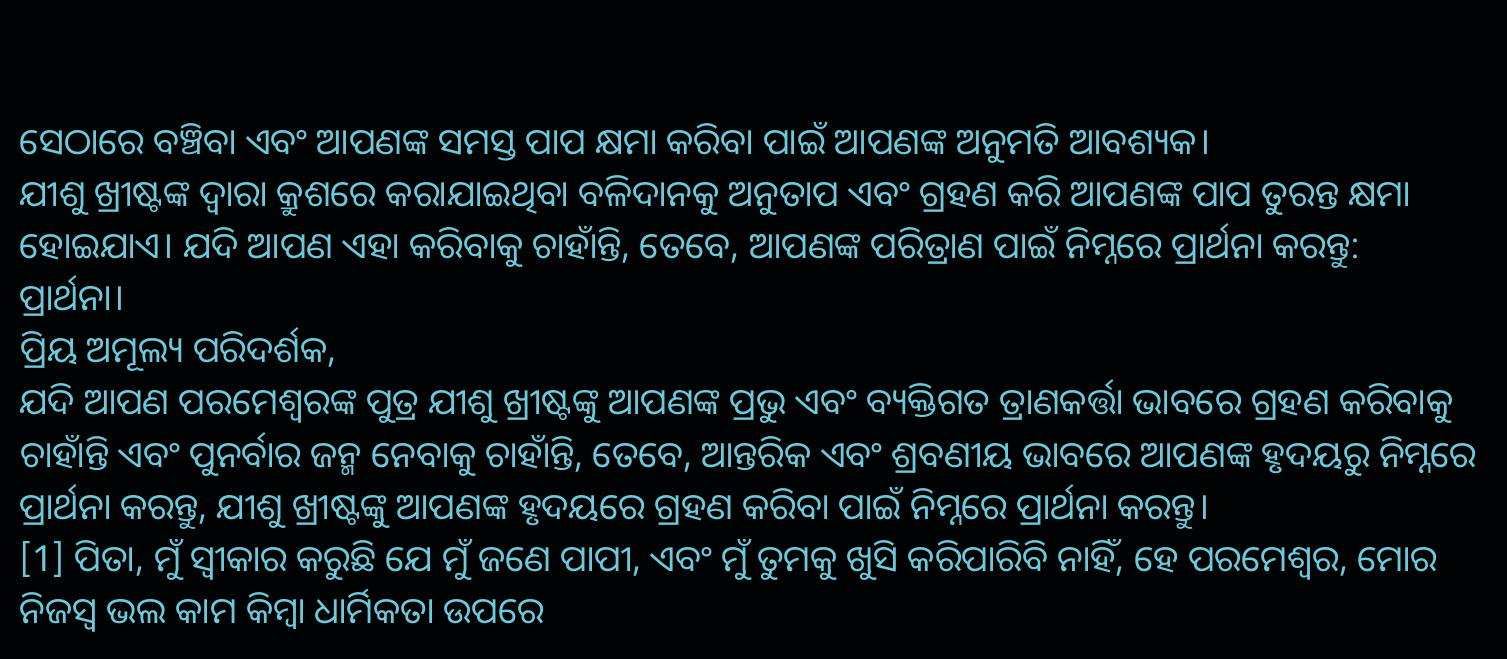ସେଠାରେ ବଞ୍ଚିବା ଏବଂ ଆପଣଙ୍କ ସମସ୍ତ ପାପ କ୍ଷମା କରିବା ପାଇଁ ଆପଣଙ୍କ ଅନୁମତି ଆବଶ୍ୟକ।
ଯୀଶୁ ଖ୍ରୀଷ୍ଟଙ୍କ ଦ୍ୱାରା କ୍ରୁଶରେ କରାଯାଇଥିବା ବଳିଦାନକୁ ଅନୁତାପ ଏବଂ ଗ୍ରହଣ କରି ଆପଣଙ୍କ ପାପ ତୁରନ୍ତ କ୍ଷମା ହୋଇଯାଏ। ଯଦି ଆପଣ ଏହା କରିବାକୁ ଚାହାଁନ୍ତି, ତେବେ, ଆପଣଙ୍କ ପରିତ୍ରାଣ ପାଇଁ ନିମ୍ନରେ ପ୍ରାର୍ଥନା କରନ୍ତୁ:
ପ୍ରାର୍ଥନା।
ପ୍ରିୟ ଅମୂଲ୍ୟ ପରିଦର୍ଶକ,
ଯଦି ଆପଣ ପରମେଶ୍ୱରଙ୍କ ପୁତ୍ର ଯୀଶୁ ଖ୍ରୀଷ୍ଟଙ୍କୁ ଆପଣଙ୍କ ପ୍ରଭୁ ଏବଂ ବ୍ୟକ୍ତିଗତ ତ୍ରାଣକର୍ତ୍ତା ଭାବରେ ଗ୍ରହଣ କରିବାକୁ ଚାହାଁନ୍ତି ଏବଂ ପୁନର୍ବାର ଜନ୍ମ ନେବାକୁ ଚାହାଁନ୍ତି, ତେବେ, ଆନ୍ତରିକ ଏବଂ ଶ୍ରବଣୀୟ ଭାବରେ ଆପଣଙ୍କ ହୃଦୟରୁ ନିମ୍ନରେ ପ୍ରାର୍ଥନା କରନ୍ତୁ, ଯୀଶୁ ଖ୍ରୀଷ୍ଟଙ୍କୁ ଆପଣଙ୍କ ହୃଦୟରେ ଗ୍ରହଣ କରିବା ପାଇଁ ନିମ୍ନରେ ପ୍ରାର୍ଥନା କରନ୍ତୁ।
[1] ପିତା, ମୁଁ ସ୍ୱୀକାର କରୁଛି ଯେ ମୁଁ ଜଣେ ପାପୀ, ଏବଂ ମୁଁ ତୁମକୁ ଖୁସି କରିପାରିବି ନାହିଁ, ହେ ପରମେଶ୍ୱର, ମୋର ନିଜସ୍ୱ ଭଲ କାମ କିମ୍ବା ଧାର୍ମିକତା ଉପରେ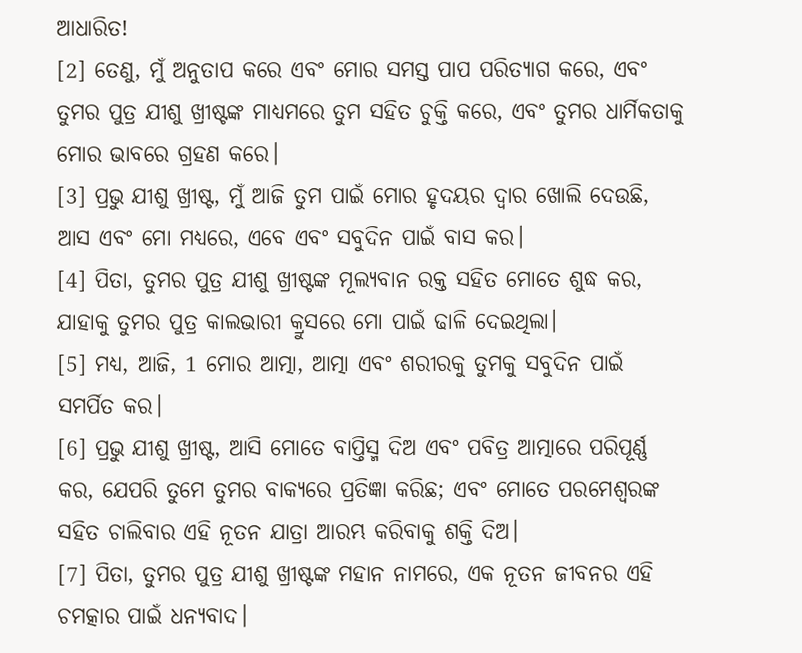ଆଧାରିତ!
[2] ତେଣୁ, ମୁଁ ଅନୁତାପ କରେ ଏବଂ ମୋର ସମସ୍ତ ପାପ ପରିତ୍ୟାଗ କରେ, ଏବଂ ତୁମର ପୁତ୍ର ଯୀଶୁ ଖ୍ରୀଷ୍ଟଙ୍କ ମାଧ୍ୟମରେ ତୁମ ସହିତ ଚୁକ୍ତି କରେ, ଏବଂ ତୁମର ଧାର୍ମିକତାକୁ ମୋର ଭାବରେ ଗ୍ରହଣ କରେ।
[3] ପ୍ରଭୁ ଯୀଶୁ ଖ୍ରୀଷ୍ଟ, ମୁଁ ଆଜି ତୁମ ପାଇଁ ମୋର ହୃଦୟର ଦ୍ୱାର ଖୋଲି ଦେଉଛି, ଆସ ଏବଂ ମୋ ମଧ୍ୟରେ, ଏବେ ଏବଂ ସବୁଦିନ ପାଇଁ ବାସ କର।
[4] ପିତା, ତୁମର ପୁତ୍ର ଯୀଶୁ ଖ୍ରୀଷ୍ଟଙ୍କ ମୂଲ୍ୟବାନ ରକ୍ତ ସହିତ ମୋତେ ଶୁଦ୍ଧ କର, ଯାହାକୁ ତୁମର ପୁତ୍ର କାଲଭାରୀ କ୍ରୁସରେ ମୋ ପାଇଁ ଢାଳି ଦେଇଥିଲା।
[5] ମଧ୍ୟ, ଆଜି, 1 ମୋର ଆତ୍ମା, ଆତ୍ମା ଏବଂ ଶରୀରକୁ ତୁମକୁ ସବୁଦିନ ପାଇଁ ସମର୍ପିତ କର।
[6] ପ୍ରଭୁ ଯୀଶୁ ଖ୍ରୀଷ୍ଟ, ଆସି ମୋତେ ବାପ୍ତିସ୍ମ ଦିଅ ଏବଂ ପବିତ୍ର ଆତ୍ମାରେ ପରିପୂର୍ଣ୍ଣ କର, ଯେପରି ତୁମେ ତୁମର ବାକ୍ୟରେ ପ୍ରତିଜ୍ଞା କରିଛ; ଏବଂ ମୋତେ ପରମେଶ୍ୱରଙ୍କ ସହିତ ଚାଲିବାର ଏହି ନୂତନ ଯାତ୍ରା ଆରମ୍ଭ କରିବାକୁ ଶକ୍ତି ଦିଅ।
[7] ପିତା, ତୁମର ପୁତ୍ର ଯୀଶୁ ଖ୍ରୀଷ୍ଟଙ୍କ ମହାନ ନାମରେ, ଏକ ନୂତନ ଜୀବନର ଏହି ଚମତ୍କାର ପାଇଁ ଧନ୍ୟବାଦ।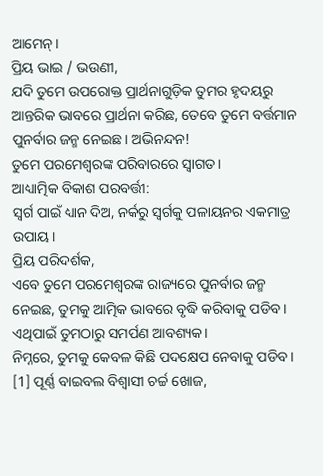ଆମେନ୍।
ପ୍ରିୟ ଭାଇ / ଭଉଣୀ,
ଯଦି ତୁମେ ଉପରୋକ୍ତ ପ୍ରାର୍ଥନାଗୁଡ଼ିକ ତୁମର ହୃଦୟରୁ ଆନ୍ତରିକ ଭାବରେ ପ୍ରାର୍ଥନା କରିଛ, ତେବେ ତୁମେ ବର୍ତ୍ତମାନ ପୁନର୍ବାର ଜନ୍ମ ନେଇଛ। ଅଭିନନ୍ଦନ!
ତୁମେ ପରମେଶ୍ୱରଙ୍କ ପରିବାରରେ ସ୍ୱାଗତ।
ଆଧ୍ୟାତ୍ମିକ ବିକାଶ ପରବର୍ତ୍ତୀ:
ସ୍ୱର୍ଗ ପାଇଁ ଧ୍ୟାନ ଦିଅ, ନର୍କରୁ ସ୍ୱର୍ଗକୁ ପଳାୟନର ଏକମାତ୍ର ଉପାୟ।
ପ୍ରିୟ ପରିଦର୍ଶକ,
ଏବେ ତୁମେ ପରମେଶ୍ୱରଙ୍କ ରାଜ୍ୟରେ ପୁନର୍ବାର ଜନ୍ମ ନେଇଛ, ତୁମକୁ ଆତ୍ମିକ ଭାବରେ ବୃଦ୍ଧି କରିବାକୁ ପଡିବ। ଏଥିପାଇଁ ତୁମଠାରୁ ସମର୍ପଣ ଆବଶ୍ୟକ।
ନିମ୍ନରେ, ତୁମକୁ କେବଳ କିଛି ପଦକ୍ଷେପ ନେବାକୁ ପଡିବ।
[1] ପୂର୍ଣ୍ଣ ବାଇବଲ ବିଶ୍ୱାସୀ ଚର୍ଚ୍ଚ ଖୋଜ,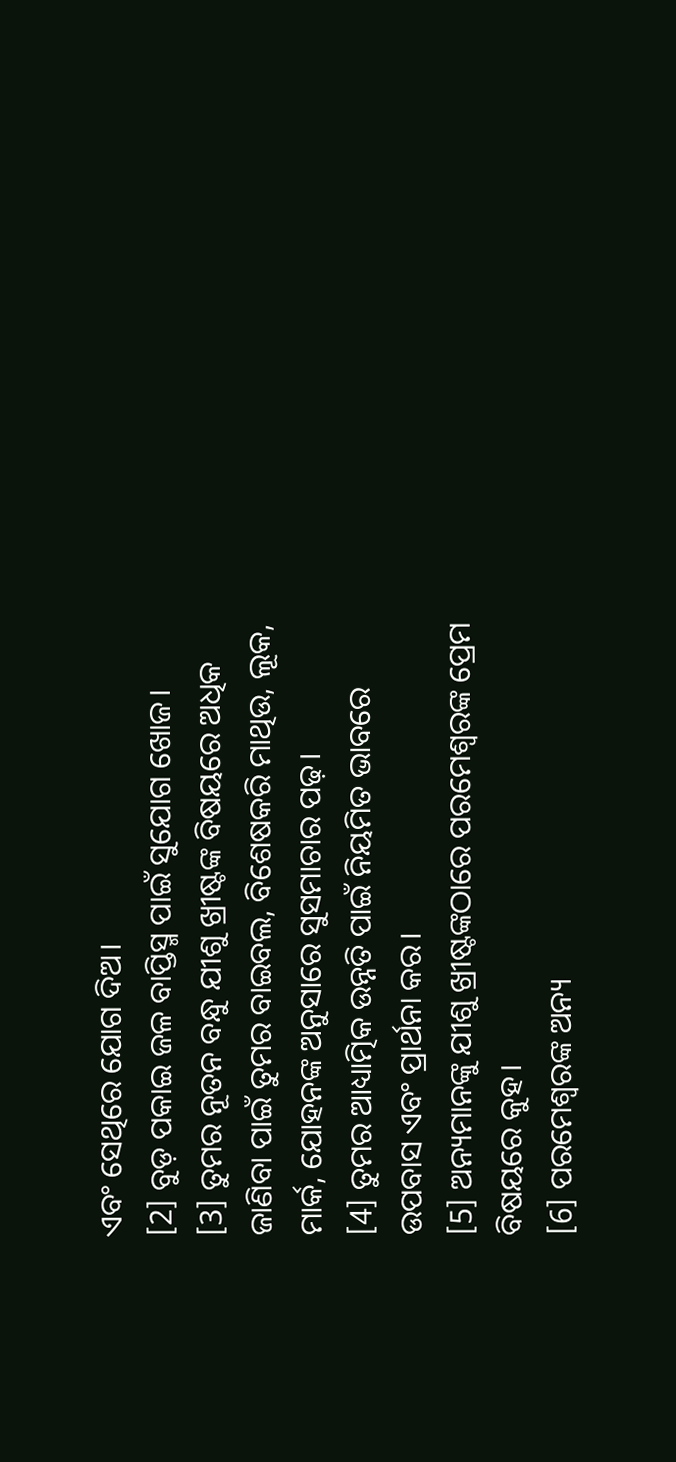ଏବଂ ସେଥିରେ ଯୋଗ ଦିଅ।
[2] ବୁଡ଼ ପକାଇ ଜଳ ବାପ୍ତିସ୍ମ ପାଇଁ ସୁଯୋଗ ଖୋଜ।
[3] ତୁମର ନୂତନ ବନ୍ଧୁ ଯୀଶୁ ଖ୍ରୀଷ୍ଟଙ୍କ ବିଷୟରେ ଅଧିକ ଜାଣିବା ପାଇଁ ତୁମର ବାଇବଲ, ବିଶେଷକରି ମାଥିଉ, ଲୂକ, ମାର୍କ, ଯୋହନଙ୍କ ଅନୁସାରେ ସୁସମାଚାର ପଢ଼।
[4] ତୁମର ଆଧ୍ୟାତ୍ମିକ ଉନ୍ନତି ପାଇଁ ନିୟମିତ ଭାବରେ ଉପବାସ ଏବଂ ପ୍ରାର୍ଥନା କର।
[5] ଅନ୍ୟମାନଙ୍କୁ ଯୀଶୁ ଖ୍ରୀଷ୍ଟଙ୍କଠାରେ ପରମେଶ୍ୱରଙ୍କ ପ୍ରେମ ବିଷୟରେ କୁହ।
[6] ପରମେଶ୍ୱରଙ୍କ ଅନ୍ୟ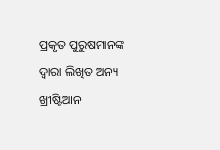ପ୍ରକୃତ ପୁରୁଷମାନଙ୍କ ଦ୍ୱାରା ଲିଖିତ ଅନ୍ୟ ଖ୍ରୀଷ୍ଟିଆନ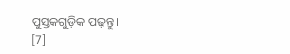ପୁସ୍ତକଗୁଡ଼ିକ ପଢ଼ନ୍ତୁ।
[7]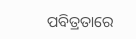ପବିତ୍ରତାରେ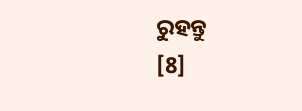ରୁହନ୍ତୁ
[8]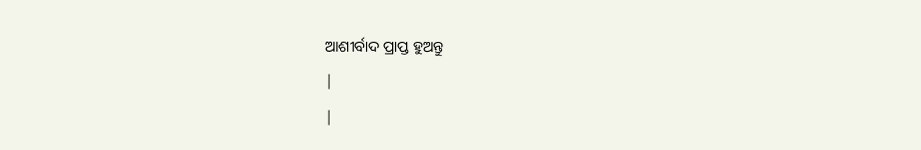ଆଶୀର୍ବାଦ ପ୍ରାପ୍ତ ହୁଅନ୍ତୁ
|
|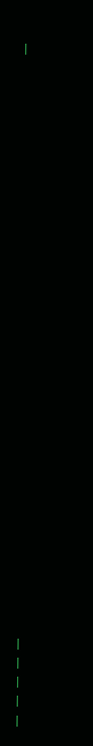|






























|
|
|
|
|